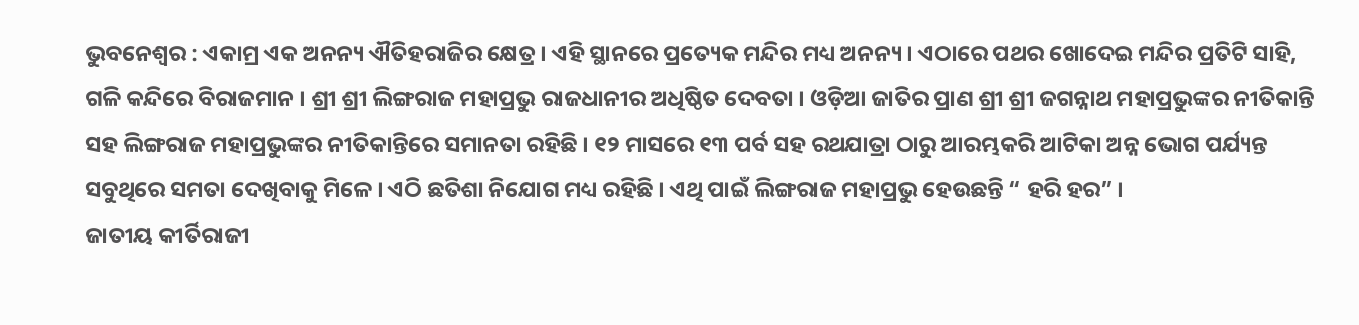ଭୁବନେଶ୍ୱର : ଏକାମ୍ର ଏକ ଅନନ୍ୟ ଐତିହରାଜିର କ୍ଷେତ୍ର । ଏହି ସ୍ଥାନରେ ପ୍ରତ୍ୟେକ ମନ୍ଦିର ମଧ୍ୟ ଅନନ୍ୟ । ଏଠାରେ ପଥର ଖୋଦେଇ ମନ୍ଦିର ପ୍ରତିଟି ସାହି, ଗଳି କନ୍ଦିରେ ବିରାଜମାନ । ଶ୍ରୀ ଶ୍ରୀ ଲିଙ୍ଗରାଜ ମହାପ୍ରଭୁ ରାଜଧାନୀର ଅଧିଷ୍ଠିତ ଦେବତା । ଓଡ଼ିଆ ଜାତିର ପ୍ରାଣ ଶ୍ରୀ ଶ୍ରୀ ଜଗନ୍ନାଥ ମହାପ୍ରଭୁଙ୍କର ନୀତିକାନ୍ତି ସହ ଲିଙ୍ଗରାଜ ମହାପ୍ରଭୁଙ୍କର ନୀତିକାନ୍ତିରେ ସମାନତା ରହିଛି । ୧୨ ମାସରେ ୧୩ ପର୍ବ ସହ ରଥଯାତ୍ରା ଠାରୁ ଆରମ୍ଭକରି ଆଟିକା ଅନ୍ନ ଭୋଗ ପର୍ଯ୍ୟନ୍ତ ସବୁଥିରେ ସମତା ଦେଖିବାକୁ ମିଳେ । ଏଠି ଛତିଶା ନିଯୋଗ ମଧ୍ୟ ରହିଛି । ଏଥି ପାଇଁ ଲିଙ୍ଗରାଜ ମହାପ୍ରଭୁ ହେଉଛନ୍ତି “ ହରି ହର” ।
ଜାତୀୟ କୀର୍ତିରାଜୀ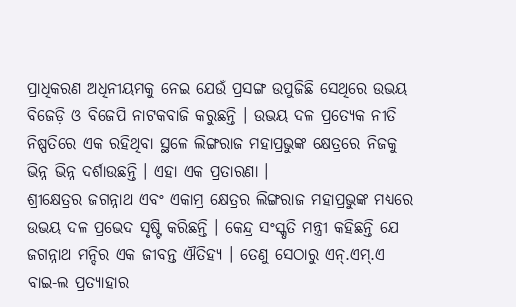ପ୍ରାଧିକରଣ ଅଧିନୀୟମକୁ ନେଇ ଯେଉଁ ପ୍ରସଙ୍ଗ ଉପୁଜିଛି ସେଥିରେ ଉଭୟ ବିଜେଡ଼ି ଓ ବିଜେପି ନାଟକବାଜି କରୁଛନ୍ତି । ଉଭୟ ଦଳ ପ୍ରତ୍ୟେକ ନୀତି ନିଷ୍ପତିରେ ଏକ ରହିଥିବା ସ୍ଥଳେ ଲିଙ୍ଗରାଜ ମହାପ୍ରଭୁଙ୍କ କ୍ଷେତ୍ରରେ ନିଜକୁ ଭିନ୍ନ ଭିନ୍ନ ଦର୍ଶାଉଛନ୍ତି । ଏହା ଏକ ପ୍ରତାରଣା ।
ଶ୍ରୀକ୍ଷେତ୍ରର ଜଗନ୍ନାଥ ଏବଂ ଏକାମ୍ର କ୍ଷେତ୍ରର ଲିଙ୍ଗରାଜ ମହାପ୍ରଭୁଙ୍କ ମଧ୍ୟରେ ଉଭୟ ଦଳ ପ୍ରଭେଦ ସୃଷ୍ଟି କରିଛନ୍ତି । କେନ୍ଦ୍ର ସଂସ୍କୃତି ମନ୍ତ୍ରୀ କହିଛନ୍ତି ଯେ ଜଗନ୍ନାଥ ମନ୍ଦିର ଏକ ଜୀବନ୍ତ ଐତିହ୍ୟ । ତେଣୁ ସେଠାରୁ ଏନ୍.ଏମ୍.ଏ ବାଇ-ଲ ପ୍ରତ୍ୟାହାର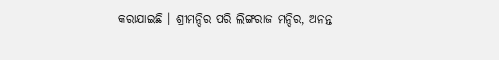କରାଯାଇଛି । ଶ୍ରୀମନ୍ଦିର ପରି ଲିଙ୍ଗରାଜ ମନ୍ଦିର, ଅନନ୍ତ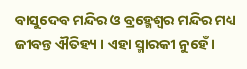ବାସୁଦେବ ମନ୍ଦିର ଓ ବ୍ରହ୍ମେଶ୍ୱର ମନ୍ଦିର ମଧ୍ୟ ଜୀବନ୍ତ ଐତିହ୍ୟ । ଏହା ସ୍ମାରକୀ ନୁହେଁ ।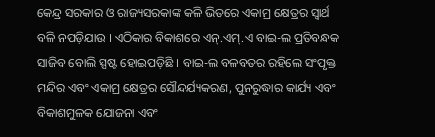କେନ୍ଦ୍ର ସରକାର ଓ ରାଜ୍ୟସରକାଙ୍କ କଳି ଭିତରେ ଏକାମ୍ର କ୍ଷେତ୍ରର ସ୍ୱାର୍ଥ ବଳି ନପଡ଼ିଯାଉ । ଏଠିକାର ବିକାଶରେ ଏନ୍.ଏମ୍.ଏ ବାଇ-ଲ ପ୍ରତିବନ୍ଧକ ସାଜିବ ବୋଲି ସ୍ପଷ୍ଟ ହୋଇପଡ଼ିଛି । ବାଇ-ଲ ବଳବତର ରହିଲେ ସଂପୃକ୍ତ ମନ୍ଦିର ଏବଂ ଏକାମ୍ର କ୍ଷେତ୍ରର ସୌନ୍ଦର୍ଯ୍ୟକରଣ, ପୁନରୁଦ୍ଧାର କାର୍ଯ୍ୟ ଏବଂ ବିକାଶମୁଳକ ଯୋଜନା ଏବଂ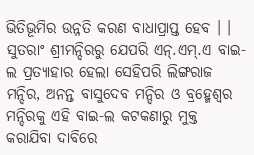ଭିତିଭୂମିର ଉନ୍ନତି କରଣ ବାଧାପ୍ରାପ୍ତ ହେବ । ।
ସୁତରାଂ ଶ୍ରୀମନ୍ଦିରରୁ ଯେପରି ଏନ୍.ଏମ୍.ଏ ବାଇ-ଲ ପ୍ରତ୍ୟାହାର ହେଲା ସେହିପରି ଲିଙ୍ଗରାଜ ମନ୍ଦିର, ଅନନ୍ତ ବାସୁଦେବ ମନ୍ଦିର ଓ ବ୍ରହ୍ମେଶ୍ୱର ମନ୍ଦିରକୁ ଏହି ବାଇ-ଲ କଟକଣାରୁ ମୁକ୍ତ କରାଯିବା ଦାବିରେ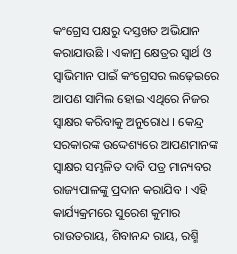କଂଗ୍ରେସ ପକ୍ଷରୁ ଦସ୍ତଖତ ଅଭିଯାନ କରାଯାଉଛି । ଏକାମ୍ର କ୍ଷେତ୍ରର ସ୍ୱାର୍ଥ ଓ ସ୍ୱାଭିମାନ ପାଇଁ କଂଗ୍ରେସର ଲଢ଼େଇରେ ଆପଣ ସାମିଲ ହୋଇ ଏଥିରେ ନିଜର ସ୍ୱାକ୍ଷର କରିବାକୁ ଅନୁରୋଧ । କେନ୍ଦ୍ର ସରକାରଙ୍କ ଉଦ୍ଦେଶ୍ୟରେ ଆପଣମାନଙ୍କ ସ୍ୱାକ୍ଷର ସମ୍ଭଳିତ ଦାବି ପତ୍ର ମାନ୍ୟବର ରାଜ୍ୟପାଳଙ୍କୁ ପ୍ରଦାନ କରାଯିବ । ଏହି କାର୍ଯ୍ୟକ୍ରମରେ ସୁରେଶ କୁମାର ରାଉତରାୟ, ଶିବାନନ୍ଦ ରାୟ, ରଶ୍ମି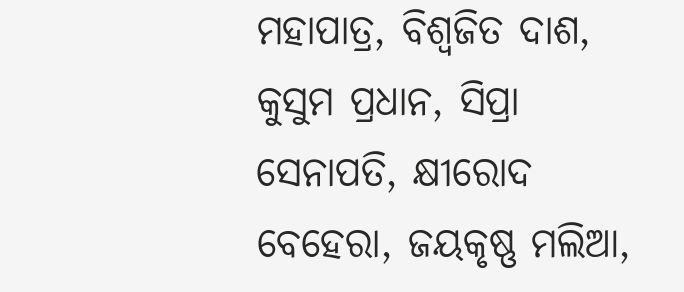ମହାପାତ୍ର, ବିଶ୍ୱଜିତ ଦାଶ, କୁସୁମ ପ୍ରଧାନ, ସିପ୍ରା ସେନାପତି, କ୍ଷୀରୋଦ ବେହେରା, ଜୟକୃଷ୍ଣ ମଲିଆ,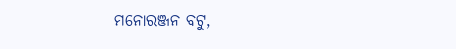ମନୋରଞ୍ଜନ ବଟୁ,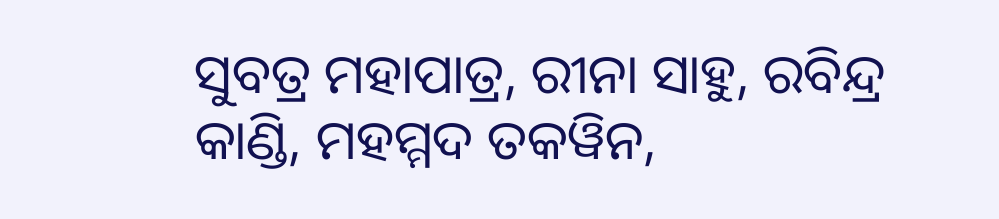ସୁବତ୍ର ମହାପାତ୍ର, ରୀନା ସାହୁ, ରବିନ୍ଦ୍ର କାଣ୍ଡି, ମହମ୍ମଦ ତକୱିନ,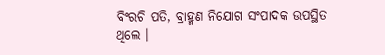ବିଂରଚି ପତି, ବ୍ରାହ୍ମଣ ନିଯୋଗ ସଂପାଦକ ଉପସ୍ଥିତ ଥିଲେ ।